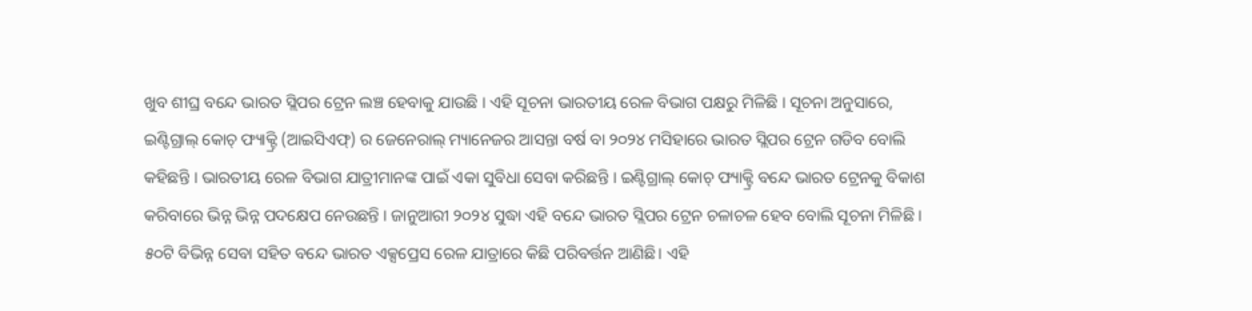ଖୁବ ଶୀଘ୍ର ବନ୍ଦେ ଭାରତ ସ୍ଲିପର ଟ୍ରେନ ଲଞ୍ଚ ହେବାକୁ ଯାଉଛି । ଏହି ସୂଚନା ଭାରତୀୟ ରେଳ ବିଭାଗ ପକ୍ଷରୁ ମିଳିଛି । ସୂଚନା ଅନୁସାରେ, ଇଣ୍ଟିଗ୍ରାଲ୍ କୋଚ୍ ଫ୍ୟାକ୍ଟ୍ରି (ଆଇସିଏଫ୍) ର ଜେନେରାଲ୍ ମ୍ୟାନେଜର ଆସନ୍ତା ବର୍ଷ ବା ୨୦୨୪ ମସିହାରେ ଭାରତ ସ୍ଲିପର ଟ୍ରେନ ଗଡିବ ବୋଲି କହିଛନ୍ତି । ଭାରତୀୟ ରେଳ ବିଭାଗ ଯାତ୍ରୀମାନଙ୍କ ପାଇଁ ଏକା ସୁବିଧା ସେବା କରିଛନ୍ତି । ଇଣ୍ଟିଗ୍ରାଲ୍ କୋଚ୍ ଫ୍ୟାକ୍ଟ୍ରି ବନ୍ଦେ ଭାରତ ଟ୍ରେନକୁ ବିକାଶ କରିବାରେ ଭିନ୍ନ ଭିନ୍ନ ପଦକ୍ଷେପ ନେଉଛନ୍ତି । ଜାନୁଆରୀ ୨୦୨୪ ସୁଦ୍ଧା ଏହି ବନ୍ଦେ ଭାରତ ସ୍ଲିପର ଟ୍ରେନ ଚଳାଚଳ ହେବ ବୋଲି ସୂଚନା ମିଳିଛି । ୫୦ଟି ବିଭିନ୍ନ ସେବା ସହିତ ବନ୍ଦେ ଭାରତ ଏକ୍ସପ୍ରେସ ରେଳ ଯାତ୍ରାରେ କିଛି ପରିବର୍ତ୍ତନ ଆଣିଛି। ଏହି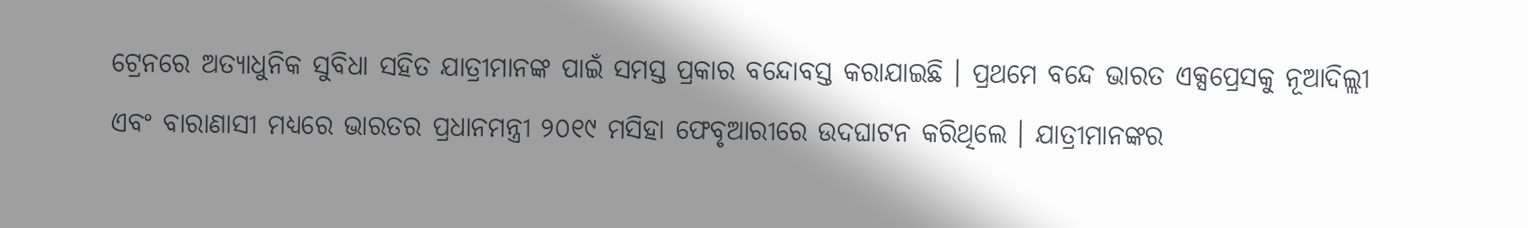ଟ୍ରେନରେ ଅତ୍ୟାଧୁନିକ ସୁବିଧା ସହିତ ଯାତ୍ରୀମାନଙ୍କ ପାଇଁ ସମସ୍ତ ପ୍ରକାର ବନ୍ଦୋବସ୍ତ କରାଯାଇଛି । ପ୍ରଥମେ ବନ୍ଦେ ଭାରତ ଏକ୍ସପ୍ରେସକୁ ନୂଆଦିଲ୍ଲୀ ଏବଂ ବାରାଣାସୀ ମଧ୍ୟରେ ଭାରତର ପ୍ରଧାନମନ୍ତ୍ରୀ ୨୦୧୯ ମସିହା ଫେବୃଆରୀରେ ଉଦଘାଟନ କରିଥିଲେ । ଯାତ୍ରୀମାନଙ୍କର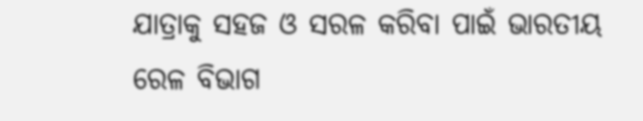ଯାତ୍ରାକୁ ସହଜ ଓ ସରଳ କରିବା ପାଇଁ ଭାରତୀୟ ରେଳ ବିଭାଗ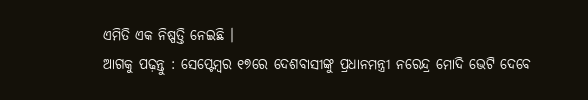ଏମିତି ଏକ ନିଷ୍ପତ୍ତି ନେଇଛି ।
ଆଗକୁ ପଢ଼ନ୍ତୁ : ସେପ୍ଟେମ୍ବର ୧୭ରେ ଦେଶବାସୀଙ୍କୁ ପ୍ରଧାନମନ୍ତ୍ରୀ ନରେନ୍ଦ୍ର ମୋଦି ଭେଟି ଦେବେ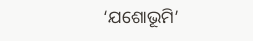‘ଯଶୋଭୂମି’